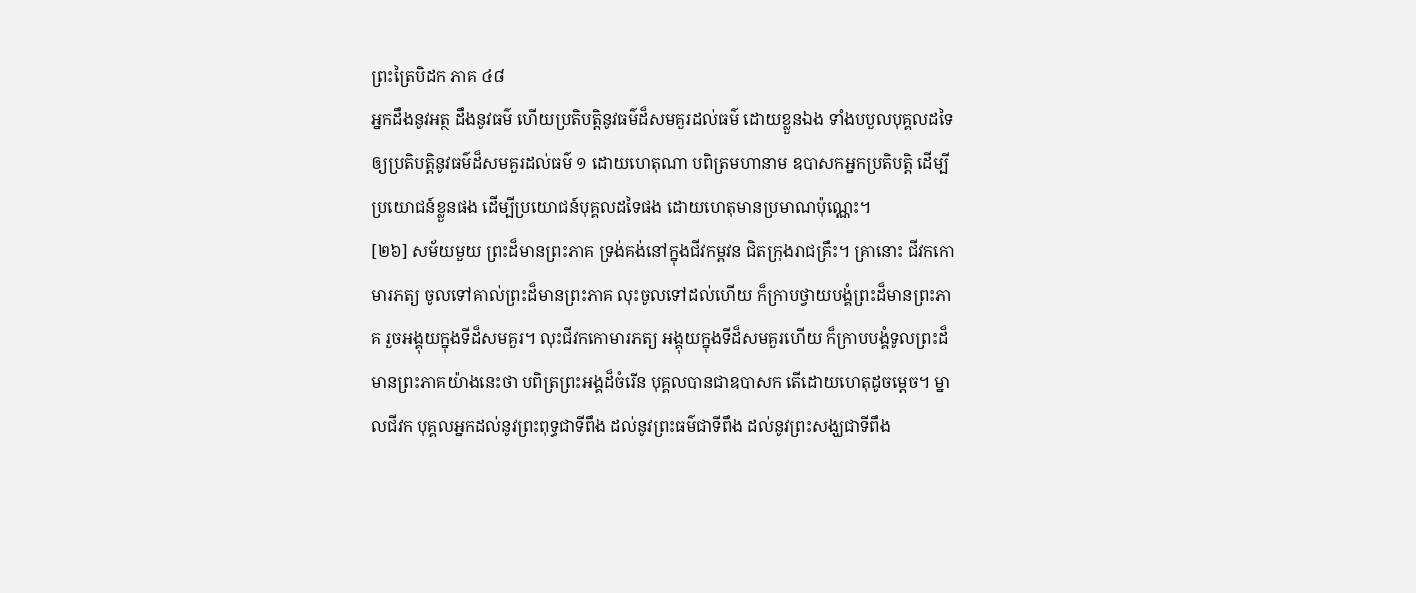ព្រះត្រៃបិដក ភាគ ៤៨
អ្នកដឹងនូវអត្ថ ដឹងនូវធម៌ ហើយប្រតិបត្តិនូវធម៌ដ៏សមគួរដល់ធម៌ ដោយខ្លួនឯង ទាំងបបួលបុគ្គលដទៃ ឲ្យប្រតិបត្តិនូវធម៌ដ៏សមគួរដល់ធម៌ ១ ដោយហេតុណា បពិត្រមហានាម ឧបាសកអ្នកប្រតិបត្តិ ដើម្បីប្រយោជន៍ខ្លួនផង ដើម្បីប្រយោជន៍បុគ្គលដទៃផង ដោយហេតុមានប្រមាណប៉ុណ្ណេះ។
[២៦] សម័យមួយ ព្រះដ៏មានព្រះភាគ ទ្រង់គង់នៅក្នុងជីវកម្ពវន ជិតក្រុងរាជគ្រឹះ។ គ្រានោះ ជីវកកោមារភត្យ ចូលទៅគាល់ព្រះដ៏មានព្រះភាគ លុះចូលទៅដល់ហើយ ក៏ក្រាបថ្វាយបង្គំព្រះដ៏មានព្រះភាគ រួចអង្គុយក្នុងទីដ៏សមគួរ។ លុះជីវកកោមារភត្យ អង្គុយក្នុងទីដ៏សមគួរហើយ ក៏ក្រាបបង្គំទូលព្រះដ៏មានព្រះភាគយ៉ាងនេះថា បពិត្រព្រះអង្គដ៏ចំរើន បុគ្គលបានជាឧបាសក តើដោយហេតុដូចម្តេច។ ម្នាលជីវក បុគ្គលអ្នកដល់នូវព្រះពុទ្ធជាទីពឹង ដល់នូវព្រះធម៌ជាទីពឹង ដល់នូវព្រះសង្ឃជាទីពឹង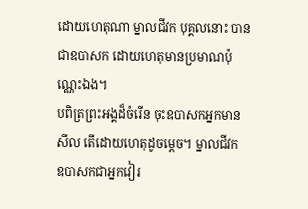ដោយហេតុណា ម្នាលជីវក បុគ្គលនោះ បានជាឧបាសក ដោយហេតុមានប្រមាណប៉ុណ្ណេះឯង។
បពិត្រព្រះអង្គដ៏ចំរើន ចុះឧបាសកអ្នកមានសីល តើដោយហេតុដូចម្តេច។ ម្នាលជីវក ឧបាសកជាអ្នកវៀរ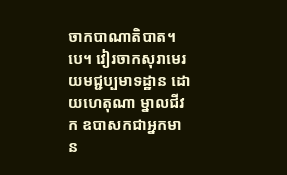ចាកបាណាតិបាត។បេ។ វៀរចាកសុរាមេរយមជ្ជប្បមាទដ្ឋាន ដោយហេតុណា ម្នាលជីវក ឧបាសកជាអ្នកមាន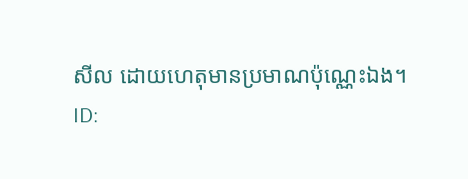សីល ដោយហេតុមានប្រមាណប៉ុណ្ណេះឯង។
ID: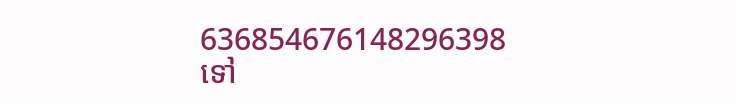636854676148296398
ទៅ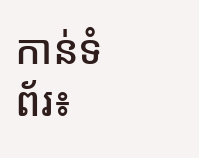កាន់ទំព័រ៖